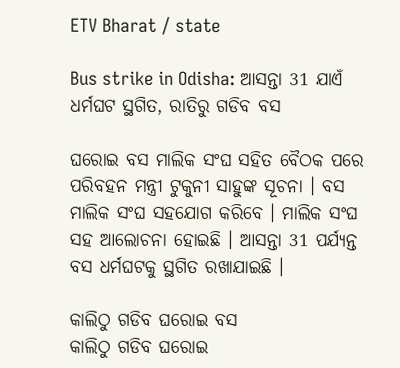ETV Bharat / state

Bus strike in Odisha: ଆସନ୍ତା 31 ଯାଏଁ ଧର୍ମଘଟ ସ୍ଥଗିତ, ରାତିରୁ ଗଡିବ ବସ

ଘରୋଇ ବସ ମାଲିକ ସଂଘ ସହିତ ବୈଠକ ପରେ ପରିବହନ ମନ୍ତ୍ରୀ ଟୁକୁନୀ ସାହୁଙ୍କ ସୂଚନା । ବସ ମାଲିକ ସଂଘ ସହଯୋଗ କରିବେ । ମାଲିକ ସଂଘ ସହ ଆଲୋଚନା ହୋଇଛି । ଆସନ୍ତା 31 ପର୍ଯ୍ୟନ୍ତ ବସ ଧର୍ମଘଟକୁ ସ୍ଥଗିତ ରଖାଯାଇଛି ।

କାଲିଠୁ ଗଡିବ ଘରୋଇ ବସ
କାଲିଠୁ ଗଡିବ ଘରୋଇ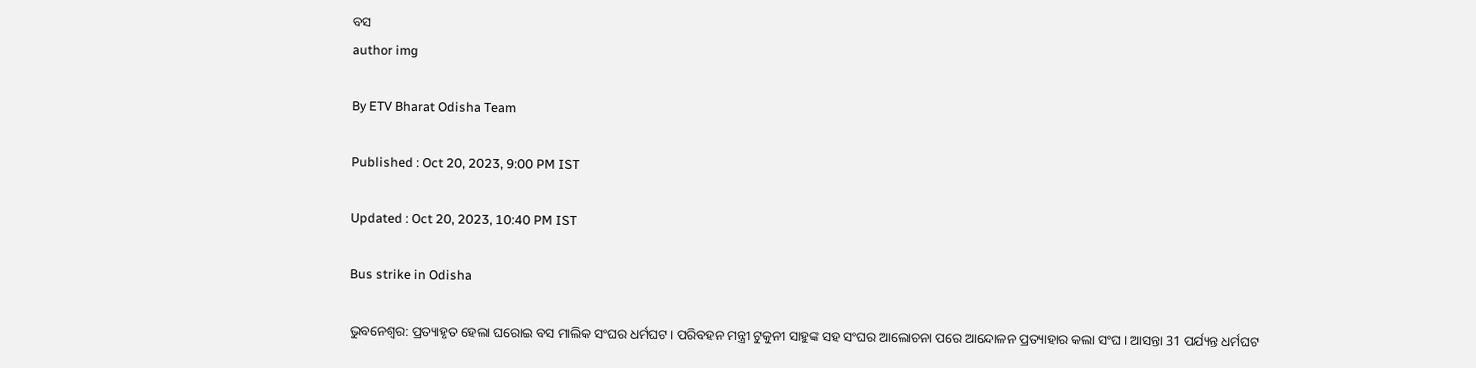ବସ
author img

By ETV Bharat Odisha Team

Published : Oct 20, 2023, 9:00 PM IST

Updated : Oct 20, 2023, 10:40 PM IST

Bus strike in Odisha

ଭୁବନେଶ୍ବର: ପ୍ରତ୍ୟାହୃତ ହେଲା ଘରୋଇ ବସ ମାଲିକ ସଂଘର ଧର୍ମଘଟ । ପରିବହନ ମନ୍ତ୍ରୀ ଟୁକୁନୀ ସାହୁଙ୍କ ସହ ସଂଘର ଆଲୋଚନା ପରେ ଆନ୍ଦୋଳନ ପ୍ରତ୍ୟାହାର କଲା ସଂଘ । ଆସନ୍ତା 31 ପର୍ଯ୍ୟନ୍ତ ଧର୍ମଘଟ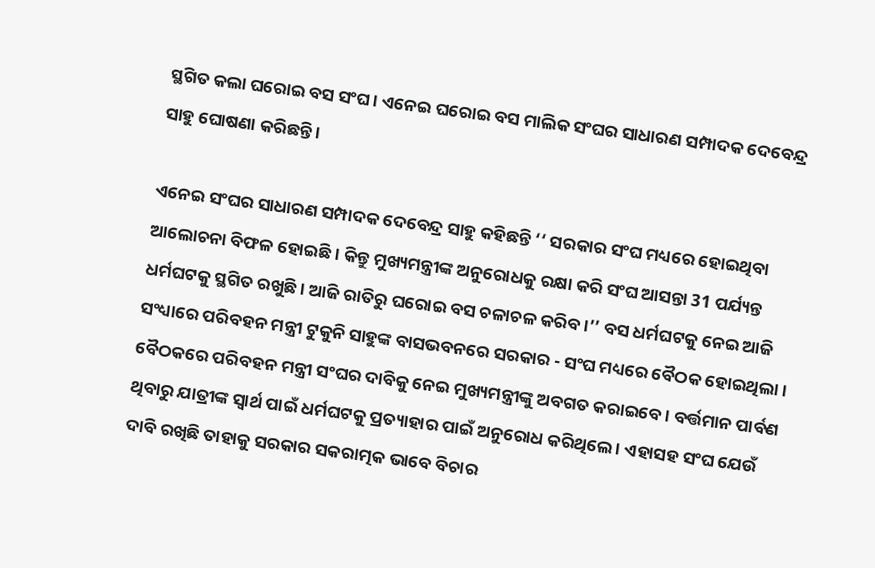ସ୍ଥଗିତ କଲା ଘରୋଇ ବସ ସଂଘ । ଏନେଇ ଘରୋଇ ବସ ମାଲିକ ସଂଘର ସାଧାରଣ ସମ୍ପାଦକ ଦେବେନ୍ଦ୍ର ସାହୁ ଘୋଷଣା କରିଛନ୍ତି ।

ଏନେଇ ସଂଘର ସାଧାରଣ ସମ୍ପାଦକ ଦେବେନ୍ଦ୍ର ସାହୁ କହିଛନ୍ତି ‘‘ ସରକାର ସଂଘ ମଧ୍ୟରେ ହୋଇଥିବା ଆଲୋଚନା ବିଫଳ ହୋଇଛି । କିନ୍ତୁ ମୁଖ୍ୟମନ୍ତ୍ରୀଙ୍କ ଅନୁରୋଧକୁ ରକ୍ଷା କରି ସଂଘ ଆସନ୍ତା 31 ପର୍ଯ୍ୟନ୍ତ ଧର୍ମଘଟକୁ ସ୍ଥଗିତ ରଖୁଛି । ଆଜି ରାତିରୁ ଘରୋଇ ବସ ଚଳାଚଳ କରିବ ।’’ ବସ ଧର୍ମଘଟକୁ ନେଇ ଆଜି ସଂଧ୍ୟାରେ ପରିବହନ ମନ୍ତ୍ରୀ ଟୁକୁନି ସାହୁଙ୍କ ବାସଭବନରେ ସରକାର - ସଂଘ ମଧ୍ୟରେ ବୈଠକ ହୋଇଥିଲା । ବୈଠକରେ ପରିବହନ ମନ୍ତ୍ରୀ ସଂଘର ଦାବିକୁ ନେଇ ମୁଖ୍ୟମନ୍ତ୍ରୀଙ୍କୁ ଅବଗତ କରାଇବେ । ବର୍ତ୍ତମାନ ପାର୍ବଣ ଥିବାରୁ ଯାତ୍ରୀଙ୍କ ସ୍ବାର୍ଥ ପାଇଁ ଧର୍ମଘଟକୁ ପ୍ରତ୍ୟାହାର ପାଇଁ ଅନୁରୋଧ କରିଥିଲେ । ଏହାସହ ସଂଘ ଯେଉଁ ଦାବି ରଖିଛି ତାହାକୁ ସରକାର ସକରାତ୍ମକ ଭାବେ ବିଚାର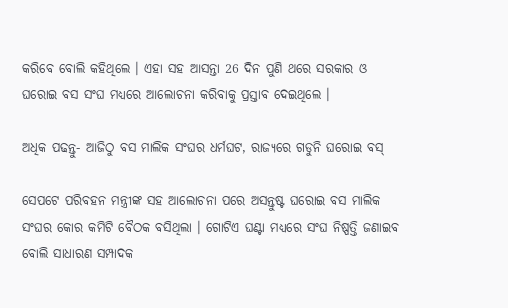କରିବେ ବୋଲି କହିଥିଲେ । ଏହା ସହ ଆସନ୍ତା 26 ଦିନ ପୁଣି ଥରେ ସରକାର ଓ ଘରୋଇ ବସ ସଂଘ ମଧ୍ୟରେ ଆଲୋଚନା କରିବାକୁ ପ୍ରସ୍ତାବ ଦେଇଥିଲେ ।

ଅଧିକ ପଢନ୍ତୁ- ଆଜିଠୁ ବସ ମାଲିକ ସଂଘର ଧର୍ମଘଟ, ରାଜ୍ୟରେ ଗଡୁନି ଘରୋଇ ବସ୍‌

ସେପଟେ ପରିବହନ ମନ୍ତ୍ରୀଙ୍କ ସହ ଆଲୋଚନା ପରେ ଅସନ୍ତୁଷ୍ଟ ଘରୋଇ ବସ ମାଲିକ ସଂଘର କୋର କମିଟି ବୈଠକ ବସିଥିଲା । ଗୋଟିଏ ଘଣ୍ଟା ମଧ୍ୟରେ ସଂଘ ନିଷ୍ପତ୍ତି ଜଣାଇବ ବୋଲି ସାଧାରଣ ସମ୍ପାଦକ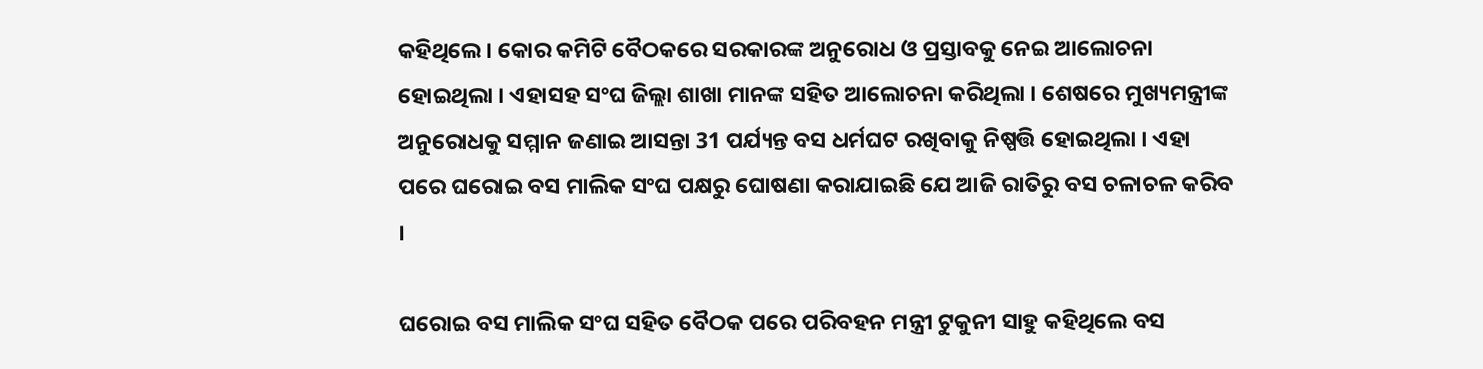କହିଥିଲେ । କୋର କମିଟି ବୈଠକରେ ସରକାରଙ୍କ ଅନୁରୋଧ ଓ ପ୍ରସ୍ତାବକୁ ନେଇ ଆଲୋଚନା ହୋଇଥିଲା । ଏହାସହ ସଂଘ ଜିଲ୍ଲା ଶାଖା ମାନଙ୍କ ସହିତ ଆଲୋଚନା କରିଥିଲା । ଶେଷରେ ମୁଖ୍ୟମନ୍ତ୍ରୀଙ୍କ ଅନୁରୋଧକୁ ସମ୍ମାନ ଜଣାଇ ଆସନ୍ତା 31 ପର୍ଯ୍ୟନ୍ତ ବସ ଧର୍ମଘଟ ରଖିବାକୁ ନିଷ୍ପତ୍ତି ହୋଇଥିଲା । ଏହା ପରେ ଘରୋଇ ବସ ମାଲିକ ସଂଘ ପକ୍ଷରୁ ଘୋଷଣା କରାଯାଇଛି ଯେ ଆଜି ରାତିରୁ ବସ ଚଳାଚଳ କରିବ ।

ଘରୋଇ ବସ ମାଲିକ ସଂଘ ସହିତ ବୈଠକ ପରେ ପରିବହନ ମନ୍ତ୍ରୀ ଟୁକୁନୀ ସାହୁ କହିଥିଲେ ବସ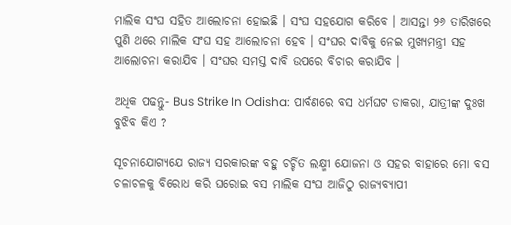ମାଲିକ ସଂଘ ସହିତ ଆଲୋଚନା ହୋଇଛି । ସଂଘ ସହଯୋଗ କରିବେ । ଆସନ୍ତା ୨୬ ତାରିଖରେ ପୁଣି ଥରେ ମାଲିକ ସଂଘ ସହ ଆଲୋଚନା ହେବ । ସଂଘର ଦାବିକୁ ନେଇ ମୁଖ୍ୟମନ୍ତ୍ରୀ ସହ ଆଲୋଚନା କରାଯିବ । ସଂଘର ସମସ୍ତ ଦାବି ଉପରେ ବିଚାର କରାଯିବ ।

ଅଧିକ ପଢନ୍ତୁ- Bus Strike In Odisha: ପାର୍ବଣରେ ବସ ଧର୍ମଘଟ ଡାକରା, ଯାତ୍ରୀଙ୍କ ଦୁଃଖ ବୁଝିବ କିଏ ?

ସୂଚନାଯୋଗ୍ୟଯେ ରାଜ୍ୟ ସରକାରଙ୍କ ବହୁ ଚର୍ଚ୍ଚିତ ଲକ୍ଷ୍ମୀ ଯୋଜନା ଓ ସହର ବାହାରେ ମୋ ବସ ଚଳାଚଳକୁ ବିରୋଧ କରି ଘରୋଇ ବସ ମାଲିକ ସଂଘ ଆଜିଠୁ ରାଜ୍ୟବ୍ୟାପୀ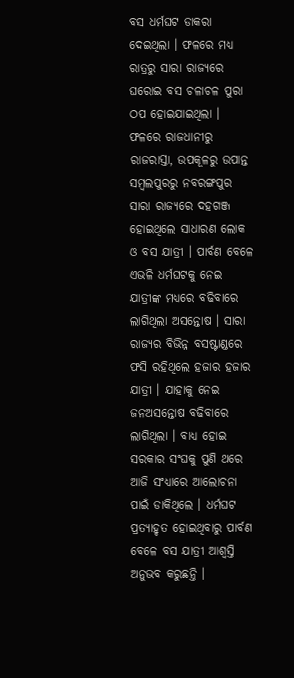ବସ ଧର୍ମଘଟ ଡାକରା ଦେଇଥିଲା । ଫଳରେ ମଧ୍ୟ ରାତ୍ରରୁ ସାରା ରାଜ୍ୟରେ ଘରୋଇ ବସ ଚଳାଚଳ ପୁରା ଠପ ହୋଇଯାଇଥିଲା । ଫଳରେ ରାଜଧାନୀରୁ ରାଜରାସ୍ତା, ଉପକୂଳରୁ ଉପାନ୍ତ ସମ୍ବଲପୁରରୁ ନବରଙ୍ଗପୁର ସାରା ରାଜ୍ୟରେ ଦହଗଞ୍ଜ ହୋଇଥିଲେ ସାଧାରଣ ଲୋକ ଓ ବସ ଯାତ୍ରୀ । ପାର୍ବଣ ବେଳେ ଏଭଳି ଧର୍ମଘଟକୁ ନେଇ ଯାତ୍ରୀଙ୍କ ମଧ୍ୟରେ ବଢିବାରେ ଲାଗିଥିଲା ଅସନ୍ତୋଷ । ସାରା ରାଜ୍ୟର ବିଭିନ୍ନ ବସଷ୍ଟାଣ୍ଡରେ ଫସି ରହିଥିଲେ ହଜାର ହଜାର ଯାତ୍ରୀ । ଯାହାକୁ ନେଇ ଜନଅସନ୍ତୋଷ ବଢିବାରେ ଲାଗିଥିଲା । ବାଧ୍ୟ ହୋଇ ସରକାର ସଂଘକୁ ପୁଣି ଥରେ ଆଜି ସଂଧ୍ୟାରେ ଆଲୋଚନା ପାଇଁ ଡାକିଥିଲେ । ଧର୍ମଘଟ ପ୍ରତ୍ୟାହୃତ ହୋଇଥିବାରୁ ପାର୍ବଣ ବେଳେ ବସ ଯାତ୍ରୀ ଆଶ୍ବସ୍ତି ଅନୁଭବ କରୁଛନ୍ତି ।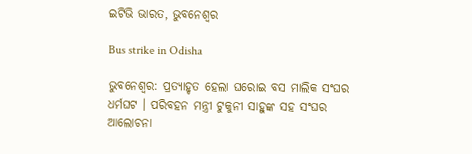ଇଟିଭି ଭାରତ, ଭୁବନେଶ୍ବର

Bus strike in Odisha

ଭୁବନେଶ୍ବର: ପ୍ରତ୍ୟାହୃତ ହେଲା ଘରୋଇ ବସ ମାଲିକ ସଂଘର ଧର୍ମଘଟ । ପରିବହନ ମନ୍ତ୍ରୀ ଟୁକୁନୀ ସାହୁଙ୍କ ସହ ସଂଘର ଆଲୋଚନା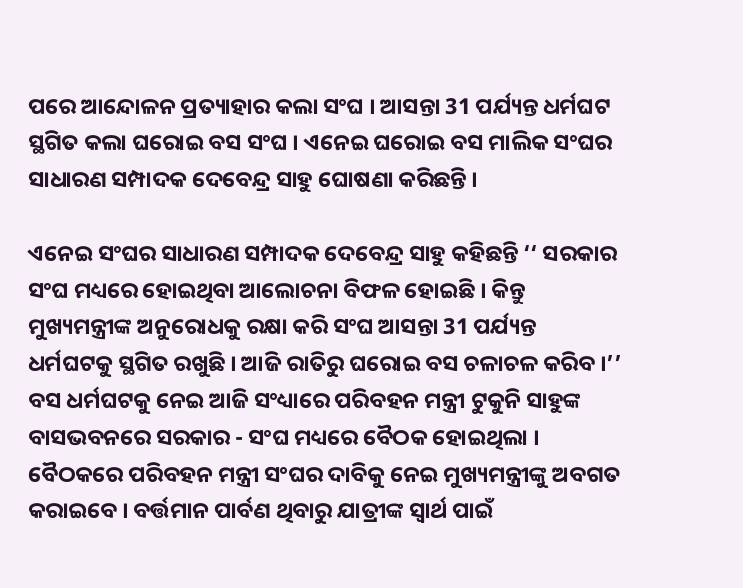ପରେ ଆନ୍ଦୋଳନ ପ୍ରତ୍ୟାହାର କଲା ସଂଘ । ଆସନ୍ତା 31 ପର୍ଯ୍ୟନ୍ତ ଧର୍ମଘଟ ସ୍ଥଗିତ କଲା ଘରୋଇ ବସ ସଂଘ । ଏନେଇ ଘରୋଇ ବସ ମାଲିକ ସଂଘର ସାଧାରଣ ସମ୍ପାଦକ ଦେବେନ୍ଦ୍ର ସାହୁ ଘୋଷଣା କରିଛନ୍ତି ।

ଏନେଇ ସଂଘର ସାଧାରଣ ସମ୍ପାଦକ ଦେବେନ୍ଦ୍ର ସାହୁ କହିଛନ୍ତି ‘‘ ସରକାର ସଂଘ ମଧ୍ୟରେ ହୋଇଥିବା ଆଲୋଚନା ବିଫଳ ହୋଇଛି । କିନ୍ତୁ ମୁଖ୍ୟମନ୍ତ୍ରୀଙ୍କ ଅନୁରୋଧକୁ ରକ୍ଷା କରି ସଂଘ ଆସନ୍ତା 31 ପର୍ଯ୍ୟନ୍ତ ଧର୍ମଘଟକୁ ସ୍ଥଗିତ ରଖୁଛି । ଆଜି ରାତିରୁ ଘରୋଇ ବସ ଚଳାଚଳ କରିବ ।’’ ବସ ଧର୍ମଘଟକୁ ନେଇ ଆଜି ସଂଧ୍ୟାରେ ପରିବହନ ମନ୍ତ୍ରୀ ଟୁକୁନି ସାହୁଙ୍କ ବାସଭବନରେ ସରକାର - ସଂଘ ମଧ୍ୟରେ ବୈଠକ ହୋଇଥିଲା । ବୈଠକରେ ପରିବହନ ମନ୍ତ୍ରୀ ସଂଘର ଦାବିକୁ ନେଇ ମୁଖ୍ୟମନ୍ତ୍ରୀଙ୍କୁ ଅବଗତ କରାଇବେ । ବର୍ତ୍ତମାନ ପାର୍ବଣ ଥିବାରୁ ଯାତ୍ରୀଙ୍କ ସ୍ବାର୍ଥ ପାଇଁ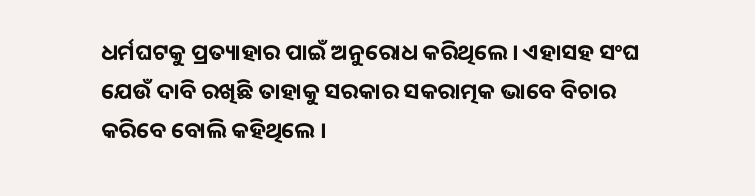ଧର୍ମଘଟକୁ ପ୍ରତ୍ୟାହାର ପାଇଁ ଅନୁରୋଧ କରିଥିଲେ । ଏହାସହ ସଂଘ ଯେଉଁ ଦାବି ରଖିଛି ତାହାକୁ ସରକାର ସକରାତ୍ମକ ଭାବେ ବିଚାର କରିବେ ବୋଲି କହିଥିଲେ ।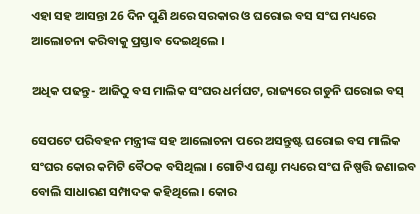ଏହା ସହ ଆସନ୍ତା 26 ଦିନ ପୁଣି ଥରେ ସରକାର ଓ ଘରୋଇ ବସ ସଂଘ ମଧ୍ୟରେ ଆଲୋଚନା କରିବାକୁ ପ୍ରସ୍ତାବ ଦେଇଥିଲେ ।

ଅଧିକ ପଢନ୍ତୁ- ଆଜିଠୁ ବସ ମାଲିକ ସଂଘର ଧର୍ମଘଟ, ରାଜ୍ୟରେ ଗଡୁନି ଘରୋଇ ବସ୍‌

ସେପଟେ ପରିବହନ ମନ୍ତ୍ରୀଙ୍କ ସହ ଆଲୋଚନା ପରେ ଅସନ୍ତୁଷ୍ଟ ଘରୋଇ ବସ ମାଲିକ ସଂଘର କୋର କମିଟି ବୈଠକ ବସିଥିଲା । ଗୋଟିଏ ଘଣ୍ଟା ମଧ୍ୟରେ ସଂଘ ନିଷ୍ପତ୍ତି ଜଣାଇବ ବୋଲି ସାଧାରଣ ସମ୍ପାଦକ କହିଥିଲେ । କୋର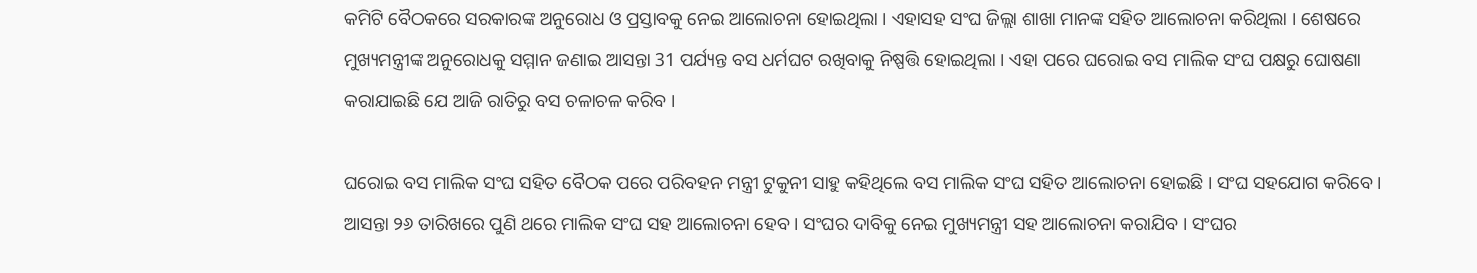କମିଟି ବୈଠକରେ ସରକାରଙ୍କ ଅନୁରୋଧ ଓ ପ୍ରସ୍ତାବକୁ ନେଇ ଆଲୋଚନା ହୋଇଥିଲା । ଏହାସହ ସଂଘ ଜିଲ୍ଲା ଶାଖା ମାନଙ୍କ ସହିତ ଆଲୋଚନା କରିଥିଲା । ଶେଷରେ ମୁଖ୍ୟମନ୍ତ୍ରୀଙ୍କ ଅନୁରୋଧକୁ ସମ୍ମାନ ଜଣାଇ ଆସନ୍ତା 31 ପର୍ଯ୍ୟନ୍ତ ବସ ଧର୍ମଘଟ ରଖିବାକୁ ନିଷ୍ପତ୍ତି ହୋଇଥିଲା । ଏହା ପରେ ଘରୋଇ ବସ ମାଲିକ ସଂଘ ପକ୍ଷରୁ ଘୋଷଣା କରାଯାଇଛି ଯେ ଆଜି ରାତିରୁ ବସ ଚଳାଚଳ କରିବ ।

ଘରୋଇ ବସ ମାଲିକ ସଂଘ ସହିତ ବୈଠକ ପରେ ପରିବହନ ମନ୍ତ୍ରୀ ଟୁକୁନୀ ସାହୁ କହିଥିଲେ ବସ ମାଲିକ ସଂଘ ସହିତ ଆଲୋଚନା ହୋଇଛି । ସଂଘ ସହଯୋଗ କରିବେ । ଆସନ୍ତା ୨୬ ତାରିଖରେ ପୁଣି ଥରେ ମାଲିକ ସଂଘ ସହ ଆଲୋଚନା ହେବ । ସଂଘର ଦାବିକୁ ନେଇ ମୁଖ୍ୟମନ୍ତ୍ରୀ ସହ ଆଲୋଚନା କରାଯିବ । ସଂଘର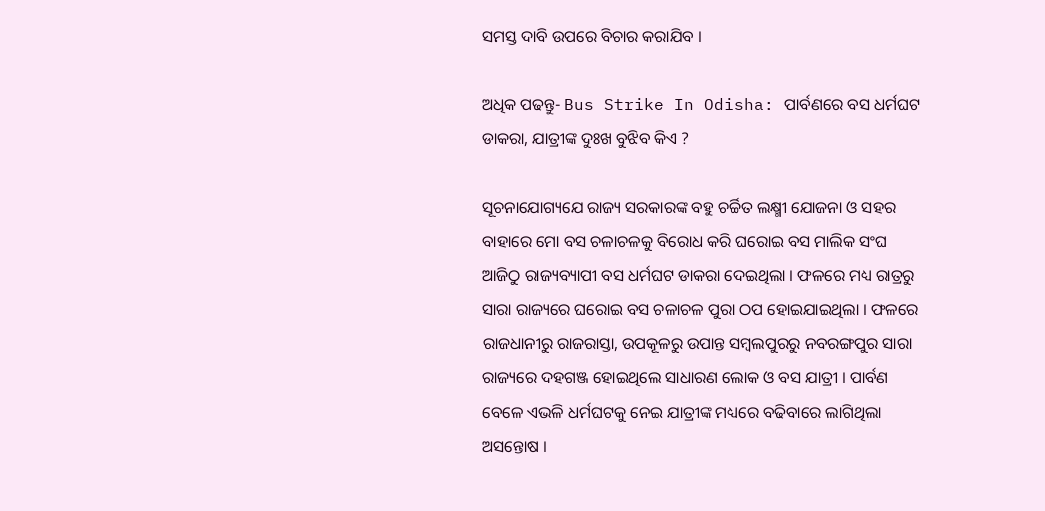ସମସ୍ତ ଦାବି ଉପରେ ବିଚାର କରାଯିବ ।

ଅଧିକ ପଢନ୍ତୁ- Bus Strike In Odisha: ପାର୍ବଣରେ ବସ ଧର୍ମଘଟ ଡାକରା, ଯାତ୍ରୀଙ୍କ ଦୁଃଖ ବୁଝିବ କିଏ ?

ସୂଚନାଯୋଗ୍ୟଯେ ରାଜ୍ୟ ସରକାରଙ୍କ ବହୁ ଚର୍ଚ୍ଚିତ ଲକ୍ଷ୍ମୀ ଯୋଜନା ଓ ସହର ବାହାରେ ମୋ ବସ ଚଳାଚଳକୁ ବିରୋଧ କରି ଘରୋଇ ବସ ମାଲିକ ସଂଘ ଆଜିଠୁ ରାଜ୍ୟବ୍ୟାପୀ ବସ ଧର୍ମଘଟ ଡାକରା ଦେଇଥିଲା । ଫଳରେ ମଧ୍ୟ ରାତ୍ରରୁ ସାରା ରାଜ୍ୟରେ ଘରୋଇ ବସ ଚଳାଚଳ ପୁରା ଠପ ହୋଇଯାଇଥିଲା । ଫଳରେ ରାଜଧାନୀରୁ ରାଜରାସ୍ତା, ଉପକୂଳରୁ ଉପାନ୍ତ ସମ୍ବଲପୁରରୁ ନବରଙ୍ଗପୁର ସାରା ରାଜ୍ୟରେ ଦହଗଞ୍ଜ ହୋଇଥିଲେ ସାଧାରଣ ଲୋକ ଓ ବସ ଯାତ୍ରୀ । ପାର୍ବଣ ବେଳେ ଏଭଳି ଧର୍ମଘଟକୁ ନେଇ ଯାତ୍ରୀଙ୍କ ମଧ୍ୟରେ ବଢିବାରେ ଲାଗିଥିଲା ଅସନ୍ତୋଷ ।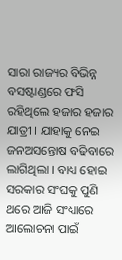ସାରା ରାଜ୍ୟର ବିଭିନ୍ନ ବସଷ୍ଟାଣ୍ଡରେ ଫସି ରହିଥିଲେ ହଜାର ହଜାର ଯାତ୍ରୀ । ଯାହାକୁ ନେଇ ଜନଅସନ୍ତୋଷ ବଢିବାରେ ଲାଗିଥିଲା । ବାଧ୍ୟ ହୋଇ ସରକାର ସଂଘକୁ ପୁଣି ଥରେ ଆଜି ସଂଧ୍ୟାରେ ଆଲୋଚନା ପାଇଁ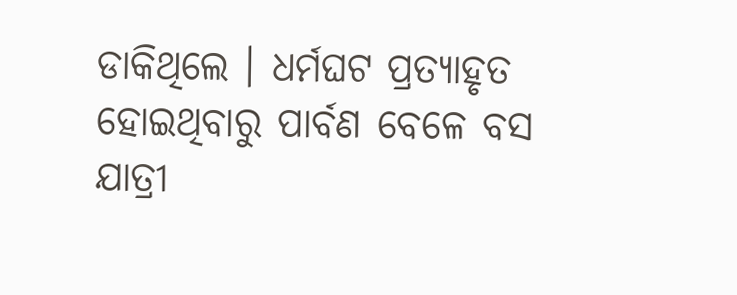ଡାକିଥିଲେ । ଧର୍ମଘଟ ପ୍ରତ୍ୟାହୃତ ହୋଇଥିବାରୁ ପାର୍ବଣ ବେଳେ ବସ ଯାତ୍ରୀ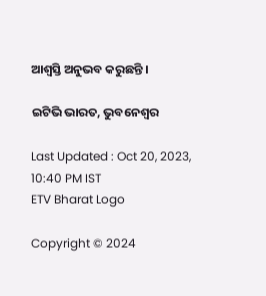ଆଶ୍ବସ୍ତି ଅନୁଭବ କରୁଛନ୍ତି ।

ଇଟିଭି ଭାରତ, ଭୁବନେଶ୍ବର

Last Updated : Oct 20, 2023, 10:40 PM IST
ETV Bharat Logo

Copyright © 2024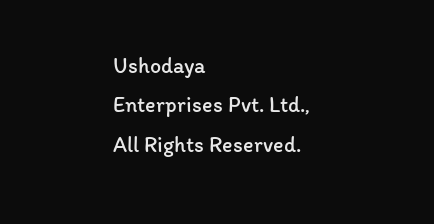Ushodaya Enterprises Pvt. Ltd., All Rights Reserved.